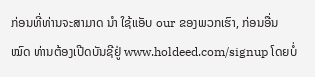ກ່ອນທີ່ທ່ານຈະສາມາດ ນຳ ໃຊ້ແອັບ our ຂອງພວກເຮົາ, ກ່ອນອື່ນ ໝົດ ທ່ານຕ້ອງເປີດບັນຊີຢູ່ www.holdeed.com/signup ໂດຍບໍ່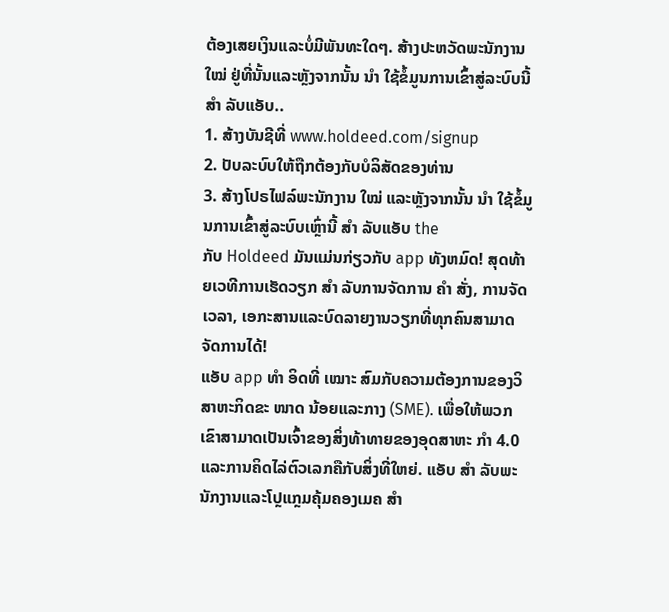ຕ້ອງເສຍເງິນແລະບໍ່ມີພັນທະໃດໆ. ສ້າງປະຫວັດພະນັກງານ ໃໝ່ ຢູ່ທີ່ນັ້ນແລະຫຼັງຈາກນັ້ນ ນຳ ໃຊ້ຂໍ້ມູນການເຂົ້າສູ່ລະບົບນີ້ ສຳ ລັບແອັບ..
1. ສ້າງບັນຊີທີ່ www.holdeed.com/signup
2. ປັບລະບົບໃຫ້ຖືກຕ້ອງກັບບໍລິສັດຂອງທ່ານ
3. ສ້າງໂປຣໄຟລ໌ພະນັກງານ ໃໝ່ ແລະຫຼັງຈາກນັ້ນ ນຳ ໃຊ້ຂໍ້ມູນການເຂົ້າສູ່ລະບົບເຫຼົ່ານີ້ ສຳ ລັບແອັບ the
ກັບ Holdeed ມັນແມ່ນກ່ຽວກັບ app ທັງຫມົດ! ສຸດທ້າຍເວທີການເຮັດວຽກ ສຳ ລັບການຈັດການ ຄຳ ສັ່ງ, ການຈັດເວລາ, ເອກະສານແລະບົດລາຍງານວຽກທີ່ທຸກຄົນສາມາດຈັດການໄດ້!
ແອັບ app ທຳ ອິດທີ່ ເໝາະ ສົມກັບຄວາມຕ້ອງການຂອງວິສາຫະກິດຂະ ໜາດ ນ້ອຍແລະກາງ (SME). ເພື່ອໃຫ້ພວກເຂົາສາມາດເປັນເຈົ້າຂອງສິ່ງທ້າທາຍຂອງອຸດສາຫະ ກຳ 4.0 ແລະການຄິດໄລ່ຕົວເລກຄືກັບສິ່ງທີ່ໃຫຍ່. ແອັບ ສຳ ລັບພະນັກງານແລະໂປຼແກຼມຄຸ້ມຄອງເມຄ ສຳ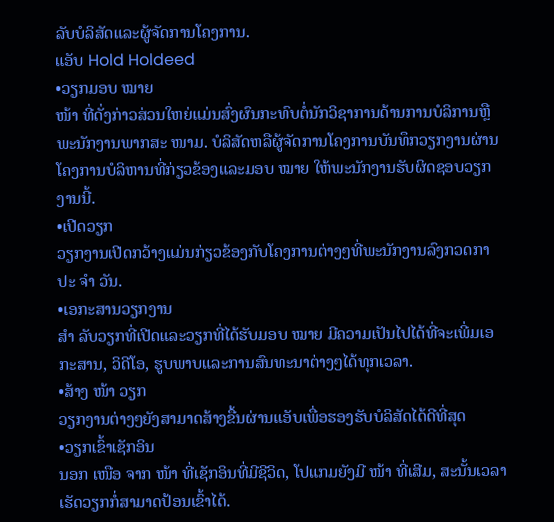ລັບບໍລິສັດແລະຜູ້ຈັດການໂຄງການ.
ແອັບ Hold Holdeed
•ວຽກມອບ ໝາຍ
ໜ້າ ທີ່ດັ່ງກ່າວສ່ວນໃຫຍ່ແມ່ນສົ່ງຜົນກະທົບຕໍ່ນັກວິຊາການດ້ານການບໍລິການຫຼືພະນັກງານພາກສະ ໜາມ. ບໍລິສັດຫລືຜູ້ຈັດການໂຄງການບັນທຶກວຽກງານຜ່ານໂຄງການບໍລິຫານທີ່ກ່ຽວຂ້ອງແລະມອບ ໝາຍ ໃຫ້ພະນັກງານຮັບຜິດຊອບວຽກງານນີ້.
•ເປີດວຽກ
ວຽກງານເປີດກວ້າງແມ່ນກ່ຽວຂ້ອງກັບໂຄງການຕ່າງໆທີ່ພະນັກງານລົງກວດກາປະ ຈຳ ວັນ.
•ເອກະສານວຽກງານ
ສຳ ລັບວຽກທີ່ເປີດແລະວຽກທີ່ໄດ້ຮັບມອບ ໝາຍ ມີຄວາມເປັນໄປໄດ້ທີ່ຈະເພີ່ມເອກະສານ, ວິດີໂອ, ຮູບພາບແລະການສົນທະນາຕ່າງໆໄດ້ທຸກເວລາ.
•ສ້າງ ໜ້າ ວຽກ
ວຽກງານຕ່າງໆຍັງສາມາດສ້າງຂື້ນຜ່ານແອັບເພື່ອຮອງຮັບບໍລິສັດໄດ້ດີທີ່ສຸດ
•ວຽກເຂົ້າເຊັກອິນ
ນອກ ເໜືອ ຈາກ ໜ້າ ທີ່ເຊັກອິນທີ່ມີຊີວິດ, ໂປແກມຍັງມີ ໜ້າ ທີ່ເສີມ, ສະນັ້ນເວລາເຮັດວຽກກໍ່ສາມາດປ້ອນເຂົ້າໄດ້.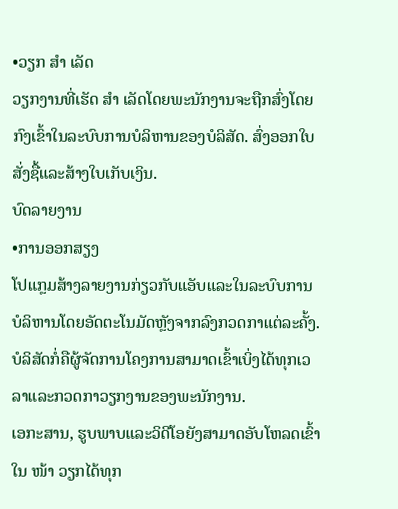•ວຽກ ສຳ ເລັດ
ວຽກງານທີ່ເຮັດ ສຳ ເລັດໂດຍພະນັກງານຈະຖືກສົ່ງໂດຍກົງເຂົ້າໃນລະບົບການບໍລິຫານຂອງບໍລິສັດ. ສົ່ງອອກໃບສັ່ງຊື້ແລະສ້າງໃບເກັບເງິນ.
ບົດລາຍງານ
•ການອອກສຽງ
ໂປແກຼມສ້າງລາຍງານກ່ຽວກັບແອັບແລະໃນລະບົບການບໍລິຫານໂດຍອັດຕະໂນມັດຫຼັງຈາກລົງກວດກາແຕ່ລະຄັ້ງ. ບໍລິສັດກໍ່ຄືຜູ້ຈັດການໂຄງການສາມາດເຂົ້າເບິ່ງໄດ້ທຸກເວລາແລະກວດກາວຽກງານຂອງພະນັກງານ.
ເອກະສານ, ຮູບພາບແລະວິດີໂອຍັງສາມາດອັບໂຫລດເຂົ້າໃນ ໜ້າ ວຽກໄດ້ທຸກ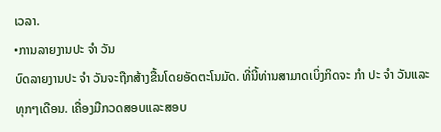ເວລາ.
•ການລາຍງານປະ ຈຳ ວັນ
ບົດລາຍງານປະ ຈຳ ວັນຈະຖືກສ້າງຂື້ນໂດຍອັດຕະໂນມັດ. ທີ່ນີ້ທ່ານສາມາດເບິ່ງກິດຈະ ກຳ ປະ ຈຳ ວັນແລະທຸກໆເດືອນ. ເຄື່ອງມືກວດສອບແລະສອບ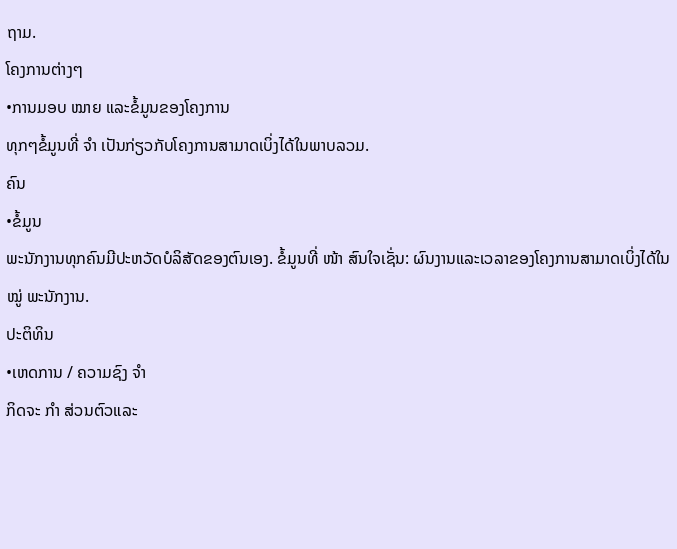ຖາມ.
ໂຄງການຕ່າງໆ
•ການມອບ ໝາຍ ແລະຂໍ້ມູນຂອງໂຄງການ
ທຸກໆຂໍ້ມູນທີ່ ຈຳ ເປັນກ່ຽວກັບໂຄງການສາມາດເບິ່ງໄດ້ໃນພາບລວມ.
ຄົນ
•ຂໍ້ມູນ
ພະນັກງານທຸກຄົນມີປະຫວັດບໍລິສັດຂອງຕົນເອງ. ຂໍ້ມູນທີ່ ໜ້າ ສົນໃຈເຊັ່ນ: ຜົນງານແລະເວລາຂອງໂຄງການສາມາດເບິ່ງໄດ້ໃນ ໝູ່ ພະນັກງານ.
ປະຕິທິນ
•ເຫດການ / ຄວາມຊົງ ຈຳ
ກິດຈະ ກຳ ສ່ວນຕົວແລະ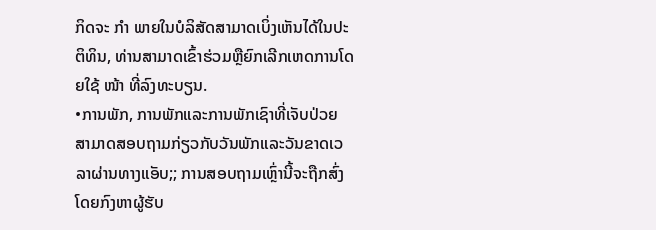ກິດຈະ ກຳ ພາຍໃນບໍລິສັດສາມາດເບິ່ງເຫັນໄດ້ໃນປະຕິທິນ, ທ່ານສາມາດເຂົ້າຮ່ວມຫຼືຍົກເລີກເຫດການໂດຍໃຊ້ ໜ້າ ທີ່ລົງທະບຽນ.
•ການພັກ, ການພັກແລະການພັກເຊົາທີ່ເຈັບປ່ວຍ
ສາມາດສອບຖາມກ່ຽວກັບວັນພັກແລະວັນຂາດເວລາຜ່ານທາງແອັບ;; ການສອບຖາມເຫຼົ່ານີ້ຈະຖືກສົ່ງໂດຍກົງຫາຜູ້ຮັບ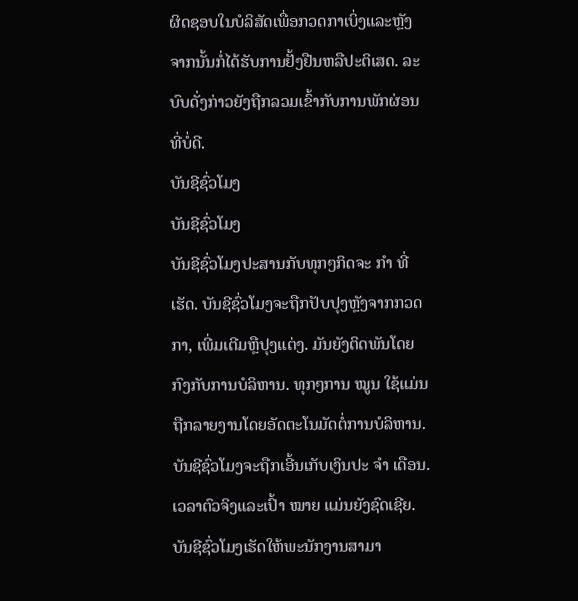ຜິດຊອບໃນບໍລິສັດເພື່ອກວດກາເບິ່ງແລະຫຼັງຈາກນັ້ນກໍ່ໄດ້ຮັບການຢັ້ງຢືນຫລືປະຕິເສດ. ລະບົບດັ່ງກ່າວຍັງຖືກລວມເຂົ້າກັບການພັກຜ່ອນທີ່ບໍ່ດີ.
ບັນຊີຊົ່ວໂມງ
ບັນຊີຊົ່ວໂມງ
ບັນຊີຊົ່ວໂມງປະສານກັບທຸກໆກິດຈະ ກຳ ທີ່ເຮັດ. ບັນຊີຊົ່ວໂມງຈະຖືກປັບປຸງຫຼັງຈາກກວດກາ, ເພີ່ມເຕີມຫຼືປຸງແຕ່ງ. ມັນຍັງຕິດພັນໂດຍກົງກັບການບໍລິຫານ. ທຸກໆການ ໝູນ ໃຊ້ແມ່ນຖືກລາຍງານໂດຍອັດຕະໂນມັດຕໍ່ການບໍລິຫານ.
ບັນຊີຊົ່ວໂມງຈະຖືກເອີ້ນເກັບເງິນປະ ຈຳ ເດືອນ. ເວລາຕົວຈິງແລະເປົ້າ ໝາຍ ແມ່ນຍັງຊົດເຊີຍ. ບັນຊີຊົ່ວໂມງເຮັດໃຫ້ພະນັກງານສາມາ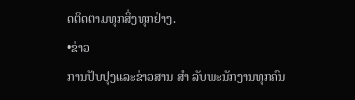ດຕິດຕາມທຸກສິ່ງທຸກຢ່າງ.
•ຂ່າວ
ການປັບປຸງແລະຂ່າວສານ ສຳ ລັບພະນັກງານທຸກຄົນ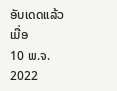ອັບເດດແລ້ວເມື່ອ
10 ພ.ຈ. 2022